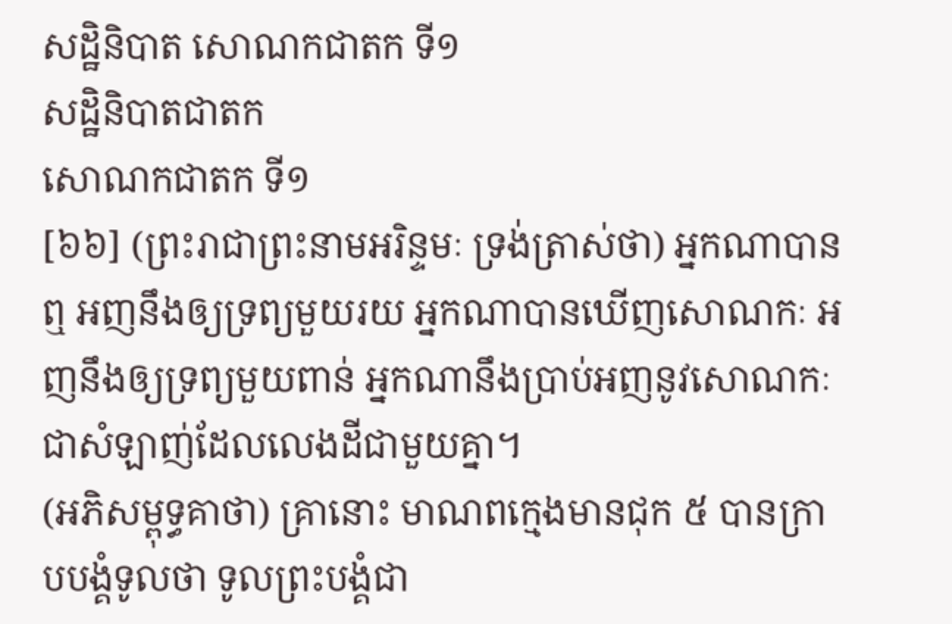សដ្ឋិនិបាត សោណកជាតក ទី១
សដ្ឋិនិបាតជាតក
សោណកជាតក ទី១
[៦៦] (ព្រះរាជាព្រះនាមអរិន្ទមៈ ទ្រង់ត្រាស់ថា) អ្នកណាបានឮ អញនឹងឲ្យទ្រព្យមួយរយ អ្នកណាបានឃើញសោណកៈ អញនឹងឲ្យទ្រព្យមួយពាន់ អ្នកណានឹងប្រាប់អញនូវសោណកៈជាសំឡាញ់ដែលលេងដីជាមួយគ្នា។
(អភិសម្ពុទ្ធគាថា) គ្រានោះ មាណពក្មេងមានជុក ៥ បានក្រាបបង្គំទូលថា ទូលព្រះបង្គំជា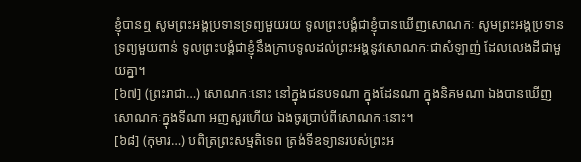ខ្ញុំបានឮ សូមព្រះអង្គប្រទានទ្រព្យមួយរយ ទូលព្រះបង្គំជាខ្ញុំបានឃើញសោណកៈ សូមព្រះអង្គប្រទានទ្រព្យមួយពាន់ ទូលព្រះបង្គំជាខ្ញុំនឹងក្រាបទូលដល់ព្រះអង្គនូវសោណកៈជាសំឡាញ់ ដែលលេងដីជាមួយគ្នា។
[៦៧] (ព្រះរាជា…) សោណកៈនោះ នៅក្នុងជនបទណា ក្នុងដែនណា ក្នុងនិគមណា ឯងបានឃើញសោណកៈក្នុងទីណា អញសួរហើយ ឯងចូរប្រាប់ពីសោណកៈនោះ។
[៦៨] (កុមារ…) បពិត្រព្រះសម្មតិទេព ត្រង់ទីឧទ្យានរបស់ព្រះអ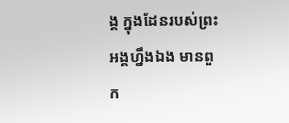ង្គ ក្នុងដែនរបស់ព្រះអង្គហ្នឹងឯង មានពួក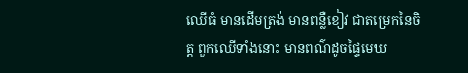ឈើធំ មានដើមត្រង់ មានពន្លឺខៀវ ជាតម្រេកនៃចិត្ត ពួកឈើទាំងនោះ មានពណ៌ដូចផ្ទៃមេឃ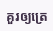គួរឲ្យត្រេ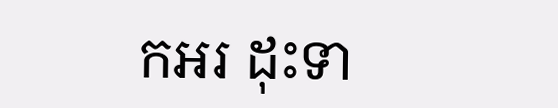កអរ ដុះទា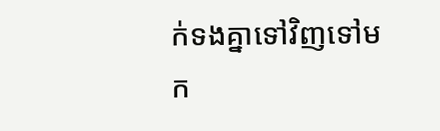ក់ទងគ្នាទៅវិញទៅមក